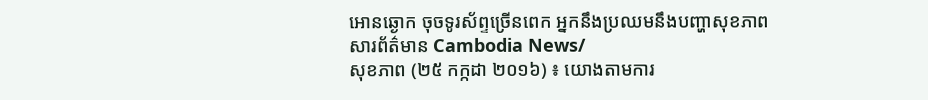អោនឆ្ងោក ចុចទូរស័ព្ទច្រើនពេក អ្នកនឹងប្រឈមនឹងបញ្ហាសុខភាព
សារព័ត៌មាន Cambodia News/
សុខភាព (២៥ កក្កដា ២០១៦) ៖ យោងតាមការ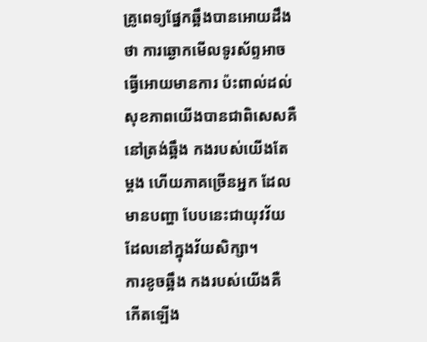គ្រូពេទ្យផ្នែកឆ្អឹងបានអោយដឹងថា ការឆ្ងោកមើលទូរស័ព្ទអាចធ្វើអោយមានការ ប៉ះពាល់ដល់សុខភាពយើងបានជាពិសេសគឺនៅត្រង់ឆ្អឹង កងរបស់យើងតែម្តង ហើយភាគច្រើនអ្នក ដែលមានបញ្ហា បែបនេះជាយុវវ័យ ដែលនៅក្នុងវ័យសិក្សា។
ការខូចឆ្អឹង កងរបស់យើងគឺ កើតឡើង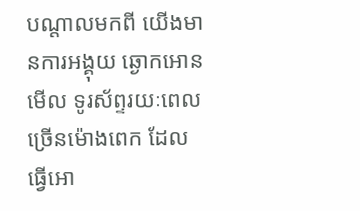បណ្តាលមកពី យើងមានការអង្គុយ ឆ្ងោកអោនមើល ទូរស័ព្ទរយៈពេល ច្រើនម៉ោងពេក ដែលធ្វើអោ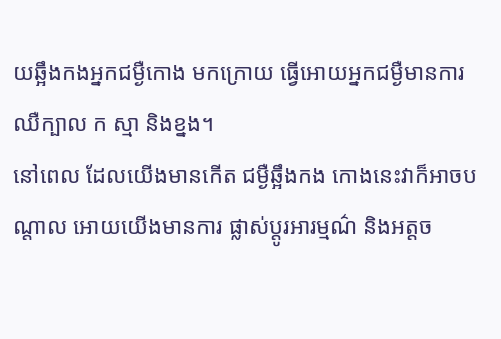យឆ្អឹងកងអ្នកជម្ងឺកោង មកក្រោយ ធ្វើអោយអ្នកជម្ងឺមានការ ឈឺក្បាល ក ស្មា និងខ្នង។
នៅពេល ដែលយើងមានកើត ជម្ងឺឆ្អឹងកង កោងនេះវាក៏អាចបណ្តាល អោយយើងមានការ ផ្លាស់ប្តូរអារម្មណ៌ និងអត្តច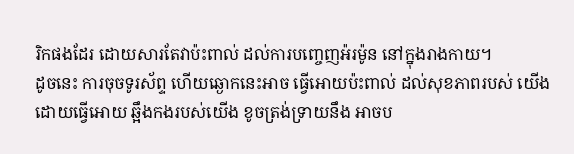រិកផងដែរ ដោយសារតែវាប៉ះពាល់ ដល់ការបញ្ចេញអ៉រម៉ូន នៅក្នុងរាងកាយ។
ដូចនេះ ការចុចទូរស័ព្ទ ហើយឆ្ងោកនេះអាច ធ្វើអោយប៉ះពាល់ ដល់សុខភាពរបស់ យើងដោយធ្វើអោយ ឆ្អឹងកងរបស់យើង ខូចត្រង់ទ្រាយនឹង អាចប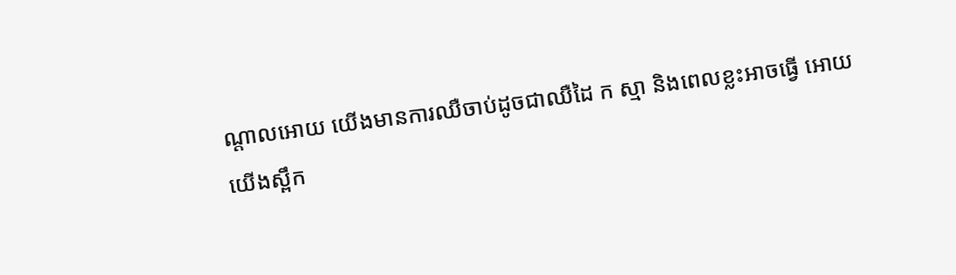ណ្តាលអោយ យើងមានការឈឺចាប់ដូចជាឈឺដៃ ក ស្មា និងពេលខ្លះអាចធ្វើ អោយយើងស្ពឹក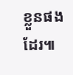ខ្លួនផងដែរ៕